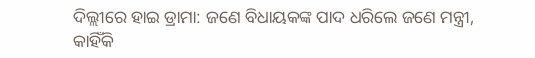ଦିଲ୍ଲୀରେ ହାଇ ଡ୍ରାମା: ଜଣେ ବିଧାୟକଙ୍କ ପାଦ ଧରିଲେ ଜଣେ ମନ୍ତ୍ରୀ, କାହିଁକି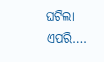ଘଟିଲା ଏପରି….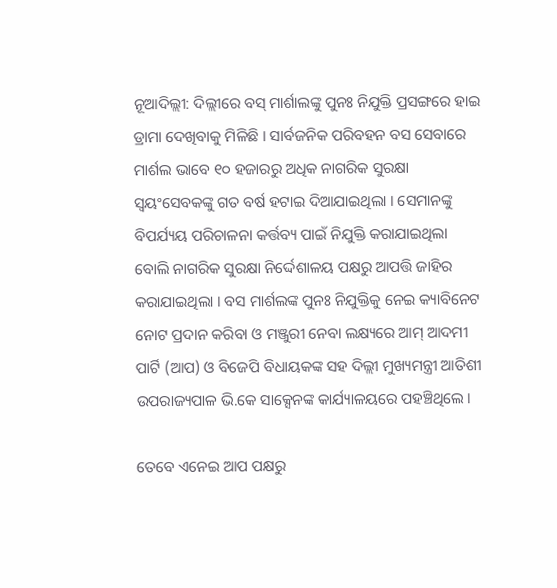ନୂଆଦିଲ୍ଲୀ: ଦିଲ୍ଲୀରେ ବସ୍ ମାର୍ଶାଲଙ୍କୁ ପୁନଃ ନିଯୁକ୍ତି ପ୍ରସଙ୍ଗରେ ହାଇ ଡ୍ରାମା ଦେଖିବାକୁ ମିଳିଛି । ସାର୍ବଜନିକ ପରିବହନ ବସ ସେବାରେ ମାର୍ଶଲ ଭାବେ ୧୦ ହଜାରରୁ ଅଧିକ ନାଗରିକ ସୁରକ୍ଷା ସ୍ୱୟଂସେବକଙ୍କୁ ଗତ ବର୍ଷ ହଟାଇ ଦିଆଯାଇଥିଲା । ସେମାନଙ୍କୁ ବିପର୍ଯ୍ୟୟ ପରିଚାଳନା କର୍ତ୍ତବ୍ୟ ପାଇଁ ନିଯୁକ୍ତି କରାଯାଇଥିଲା ବୋଲି ନାଗରିକ ସୁରକ୍ଷା ନିର୍ଦ୍ଦେଶାଳୟ ପକ୍ଷରୁ ଆପତ୍ତି ଜାହିର କରାଯାଇଥିଲା । ବସ ମାର୍ଶଲଙ୍କ ପୁନଃ ନିଯୁକ୍ତିକୁ ନେଇ କ୍ୟାବିନେଟ ନୋଟ ପ୍ରଦାନ କରିବା ଓ ମଞ୍ଜୁରୀ ନେବା ଲକ୍ଷ୍ୟରେ ଆମ୍ ଆଦମୀ ପାର୍ଟି (ଆପ) ଓ ବିଜେପି ବିଧାୟକଙ୍କ ସହ ଦିଲ୍ଲୀ ମୁଖ୍ୟମନ୍ତ୍ରୀ ଆତିଶୀ ଉପରାଜ୍ୟପାଳ ଭି.କେ ସାକ୍ସେନଙ୍କ କାର୍ଯ୍ୟାଳୟରେ ପହଞ୍ଚିଥିଲେ ।

ତେବେ ଏନେଇ ଆପ ପକ୍ଷରୁ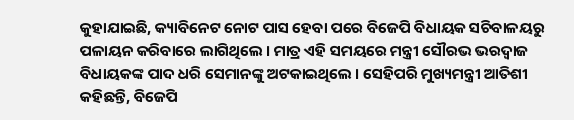କୁହାଯାଇଛି, କ୍ୟାବିନେଟ ନୋଟ ପାସ ହେବା ପରେ ବିଜେପି ବିଧାୟକ ସଚିବାଳୟରୁ ପଳାୟନ କରିବାରେ ଲାଗିଥିଲେ । ମାତ୍ର ଏହି ସମୟରେ ମନ୍ତ୍ରୀ ସୌରଭ ଭରଦ୍ୱାଜ ବିଧାୟକଙ୍କ ପାଦ ଧରି ସେମାନଙ୍କୁ ଅଟକାଇଥିଲେ । ସେହିପରି ମୁଖ୍ୟମନ୍ତ୍ରୀ ଆତିଶୀ କହିଛନ୍ତି, ବିଜେପି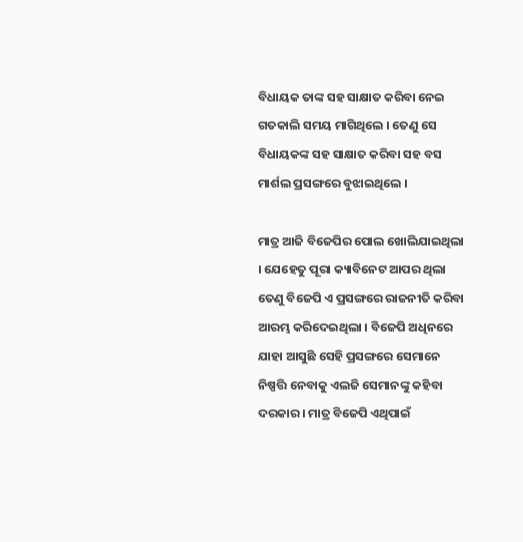ବିଧାୟକ ତାଙ୍କ ସହ ସାକ୍ଷାତ କରିବା ନେଇ ଗତକାଲି ସମୟ ମାଗିଥିଲେ । ତେଣୁ ସେ ବିଧାୟକଙ୍କ ସହ ସାକ୍ଷାତ କରିବା ସହ ବସ ମାର୍ଶଲ ପ୍ରସଙ୍ଗରେ ବୁଝାଇଥିଲେ ।

ମାତ୍ର ଆଜି ବିଜେପିର ପୋଲ ଖୋଲିଯାଇଥିଲା । ଯେହେତୁ ପୂରା କ୍ୟାବିନେଟ ଆପର ଥିଲା ତେଣୁ ବିଜେପି ଏ ପ୍ରସଙ୍ଗରେ ରାଜନୀତି କରିବା ଆରମ୍ଭ କରିଦେଇଥିଲା । ବିଜେପି ଅଧିନରେ ଯାହା ଆସୁଛି ସେହି ପ୍ରସଙ୍ଗରେ ସେମାନେ ନିଷ୍ପତ୍ତି ନେବାକୁ ଏଲଜି ସେମାନଙ୍କୁ କହିବା ଦରକାର । ମାତ୍ର ବିଜେପି ଏଥିପାଇଁ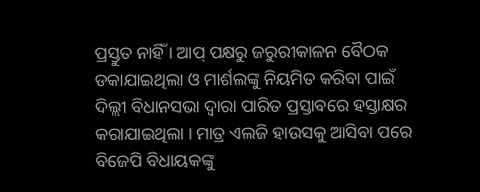ପ୍ରସ୍ତୁତ ନାହିଁ । ଆପ୍ ପକ୍ଷରୁ ଜରୁରୀକାଳନ ବୈଠକ ଡକାଯାଇଥିଲା ଓ ମାର୍ଶଲଙ୍କୁ ନିୟମିତ କରିବା ପାଇଁ ଦିଲ୍ଲୀ ବିଧାନସଭା ଦ୍ୱାରା ପାରିତ ପ୍ରସ୍ତାବରେ ହସ୍ତାକ୍ଷର କରାଯାଇଥିଲା । ମାତ୍ର ଏଲଜି ହାଉସକୁ ଆସିବା ପରେ ବିଜେପି ବିଧାୟକଙ୍କୁ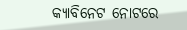କ୍ୟାବିନେଟ ନୋଟରେ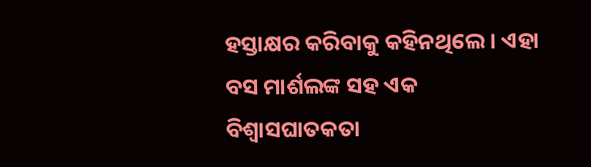ହସ୍ତାକ୍ଷର କରିବାକୁ କହିନଥିଲେ । ଏହା ବସ ମାର୍ଶଲଙ୍କ ସହ ଏକ ବିଶ୍ୱାସଘାତକତା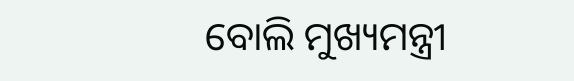ବୋଲି ମୁଖ୍ୟମନ୍ତ୍ରୀ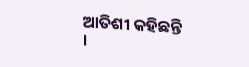ଆତିଶୀ କହିଛନ୍ତି ।